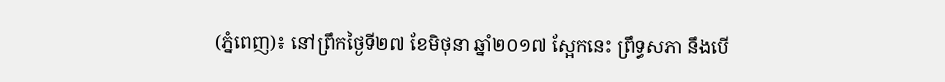(ភ្នំពេញ)៖ នៅព្រឹកថ្ងៃទី២៧ ខែមិថុនា ឆ្នាំ២០១៧ ស្អែកនេះ ព្រឹទ្ធសភា នឹងបើ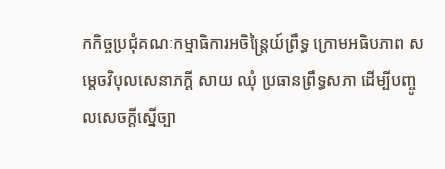កកិច្ចប្រជុំគណៈកម្មាធិការអចិន្ត្រៃយ៍ព្រឹទ្ធ ក្រោមអធិបភាព សម្តេចវិបុលសេនាភក្តី សាយ ឈុំ ប្រធានព្រឹទ្ធសភា ដើម្បីបញ្ចូលសេចក្តីស្នើច្បា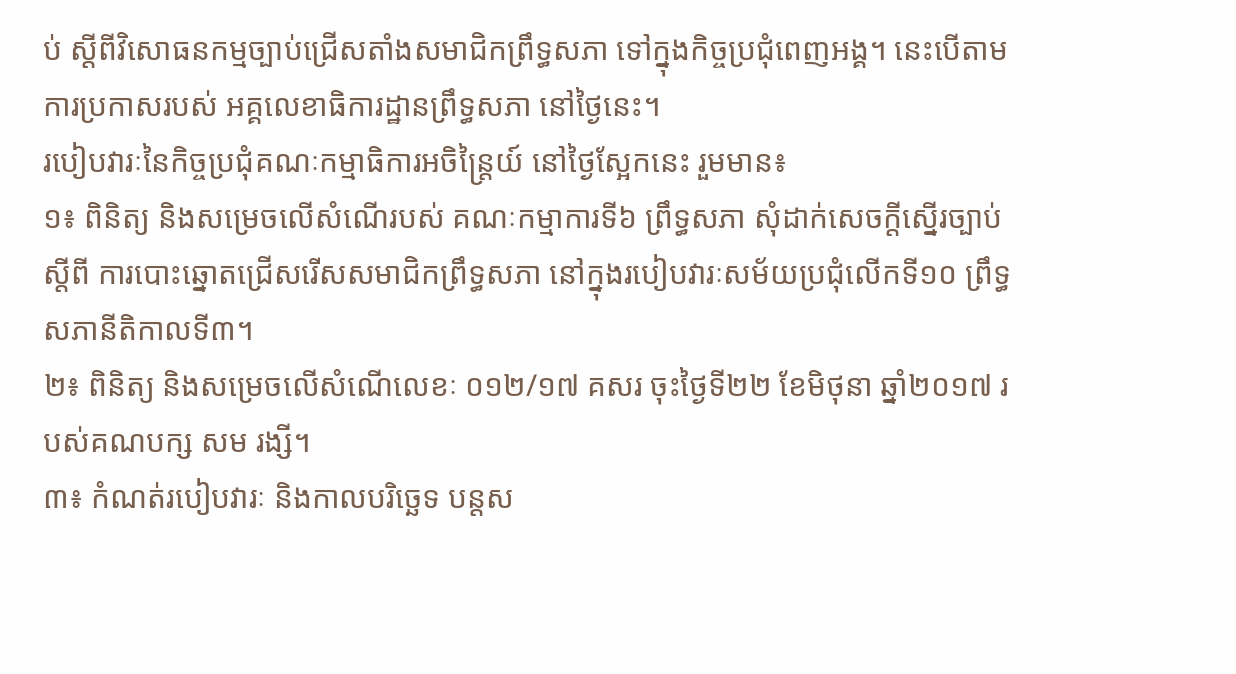ប់ ស្តីពីវិសោធនកម្មច្បាប់ជ្រើសតាំងសមាជិកព្រឹទ្ធសភា ទៅក្នុងកិច្ចប្រជុំពេញអង្គ។ នេះបើតាមការប្រកាសរបស់ អគ្គលេខាធិការដ្ឋានព្រឹទ្ធសភា នៅថ្ងៃនេះ។
របៀបវារៈនៃកិច្ចប្រជុំគណៈកម្មាធិការអចិន្រ្តៃយ៍ នៅថ្ងៃស្អែកនេះ រួមមាន៖
១៖ ពិនិត្យ និងសម្រេចលើសំណើរបស់ គណៈកម្មាការទី៦ ព្រឹទ្ធសភា សុំដាក់សេចក្តីស្នើរច្បាប់ស្តីពី ការបោះឆ្នោតជ្រើសរើសសមាជិកព្រឹទ្ធសភា នៅក្នុងរបៀបវារៈសម័យប្រជុំលើកទី១០ ព្រឹទ្ធសភានីតិកាលទី៣។
២៖ ពិនិត្យ និងសម្រេចលើសំណើលេខៈ ០១២/១៧ គសរ ចុះថ្ងៃទី២២ ខែមិថុនា ឆ្នាំ២០១៧ របស់គណបក្ស សម រង្សី។
៣៖ កំណត់របៀបវារៈ និងកាលបរិច្ឆេទ បន្តស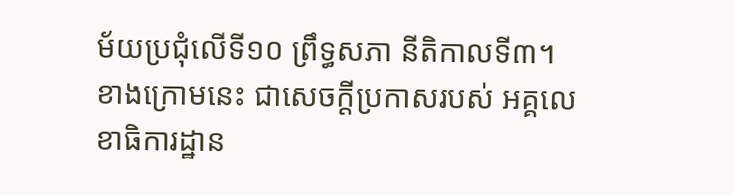ម័យប្រជុំលើទី១០ ព្រឹទ្ធសភា នីតិកាលទី៣។
ខាងក្រោមនេះ ជាសេចក្តីប្រកាសរបស់ អគ្គលេខាធិការដ្ឋាន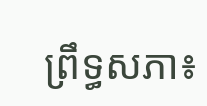ព្រឹទ្ធសភា៖